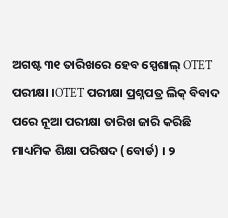ଅଗଷ୍ଟ ୩୧ ତାରିଖରେ ହେବ ସ୍ପେଶାଲ୍ OTET ପରୀକ୍ଷା ।OTET ପରୀକ୍ଷା ପ୍ରଶ୍ନପତ୍ର ଲିକ୍ ବିବାଦ ପରେ ନୂଆ ପରୀକ୍ଷା ତାରିଖ ଜାରି କରିଛି ମାଧ୍ୟମିକ ଶିକ୍ଷା ପରିଷଦ (ବୋର୍ଡ) । ୨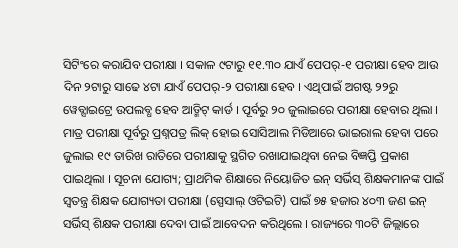ସିଟିଂରେ କରାଯିବ ପରୀକ୍ଷା । ସକାଳ ୯ଟାରୁ ୧୧.୩୦ ଯାଏଁ ପେପର୍-୧ ପରୀକ୍ଷା ହେବ ଆଉ ଦିନ ୨ଟାରୁ ସାଢେ ୪ଟା ଯାଏଁ ପେପର୍-୨ ପରୀକ୍ଷା ହେବ । ଏଥିପାଇଁ ଅଗଷ୍ଟ ୨୨ରୁ ୱେବ୍ସାଇଟ୍ରେ ଉପଲବ୍ଧ ହେବ ଆଡ୍ମିଟ୍ କାର୍ଡ । ପୂର୍ବରୁ ୨୦ ଜୁଲାଇରେ ପରୀକ୍ଷା ହେବାର ଥିଲା । ମାତ୍ର ପରୀକ୍ଷା ପୂର୍ବରୁ ପ୍ରଶ୍ନପତ୍ର ଲିକ୍ ହୋଇ ସୋସିଆଲ ମିଡିଆରେ ଭାଇରାଲ ହେବା ପରେ ଜୁଲାଇ ୧୯ ତାରିଖ ରାତିରେ ପରୀକ୍ଷାକୁ ସ୍ଥଗିତ ରଖାଯାଇଥିବା ନେଇ ବିଜ୍ଞପ୍ତି ପ୍ରକାଶ ପାଇଥିଲା । ସୂଚନା ଯୋଗ୍ୟ; ପ୍ରାଥମିକ ଶିକ୍ଷାରେ ନିୟୋଜିତ ଇନ୍ ସର୍ଭିସ୍ ଶିକ୍ଷକମାନଙ୍କ ପାଇଁ ସ୍ବତନ୍ତ୍ର ଶିକ୍ଷକ ଯୋଗ୍ୟତା ପରୀକ୍ଷା (ସ୍ପେସାଲ୍ ଓଟିଇଟି) ପାଇଁ ୭୫ ହଜାର ୪୦୩ ଜଣ ଇନ୍ ସର୍ଭିସ୍ ଶିକ୍ଷକ ପରୀକ୍ଷା ଦେବା ପାଇଁ ଆବେଦନ କରିଥିଲେ । ରାଜ୍ୟରେ ୩୦ଟି ଜିଲ୍ଲାରେ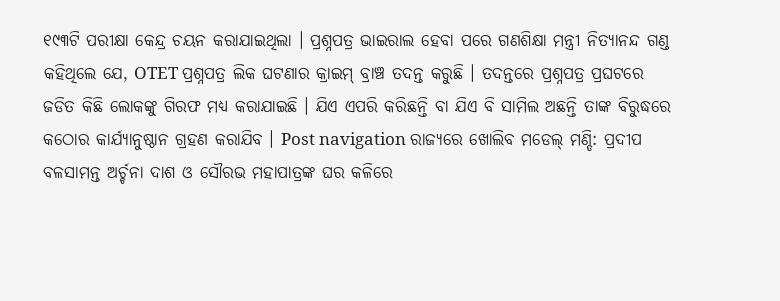୧୯୩ଟି ପରୀକ୍ଷା କେନ୍ଦ୍ର ଚୟନ କରାଯାଇଥିଲା । ପ୍ରଶ୍ନପତ୍ର ଭାଇରାଲ ହେବା ପରେ ଗଣଶିକ୍ଷା ମନ୍ତ୍ରୀ ନିତ୍ୟାନନ୍ଦ ଗଣ୍ଡ କହିଥିଲେ ଯେ, OTET ପ୍ରଶ୍ନପତ୍ର ଲିକ ଘଟଣାର କ୍ରାଇମ୍ ବ୍ରାଞ୍ଚ ତଦନ୍ତ କରୁଛି । ତଦନ୍ତରେ ପ୍ରଶ୍ନପତ୍ର ପ୍ରଘଟରେ ଜଡିତ କିଛି ଲୋକଙ୍କୁ ଗିରଫ ମଧ୍ୟ କରାଯାଇଛି । ଯିଏ ଏପରି କରିଛନ୍ତି ବା ଯିଏ ବି ସାମିଲ ଅଛନ୍ତି ତାଙ୍କ ବିରୁଦ୍ଧରେ କଠୋର କାର୍ଯ୍ୟାନୁଷ୍ଠାନ ଗ୍ରହଣ କରାଯିବ । Post navigation ରାଜ୍ୟରେ ଖୋଲିବ ମଡେଲ୍ ମଣ୍ଡି: ପ୍ରଦୀପ ବଳସାମନ୍ତ ଅର୍ଚ୍ଚନା ଦାଶ ଓ ସୌରଭ ମହାପାତ୍ରଙ୍କ ଘର କଳିରେ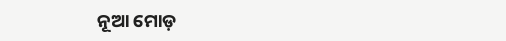ନୂଆ ମୋଡ଼